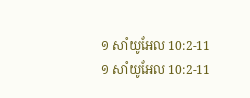១ សាំយូអែល 10:2-11
១ សាំយូអែល 10:2-11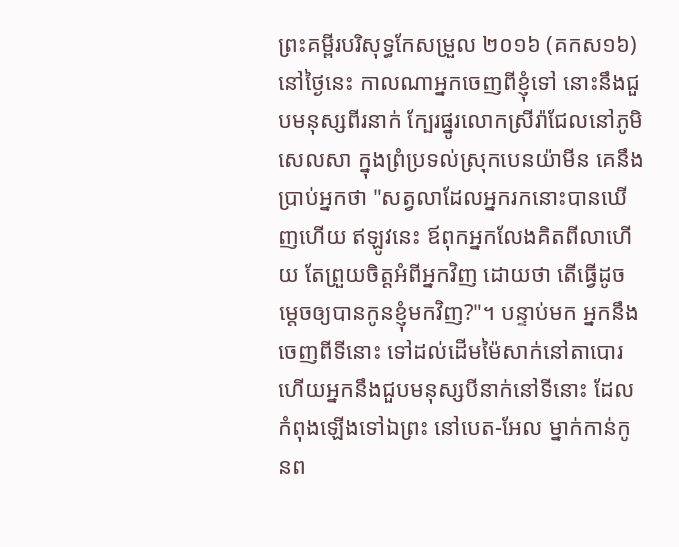ព្រះគម្ពីរបរិសុទ្ធកែសម្រួល ២០១៦ (គកស១៦)
នៅថ្ងៃនេះ កាលណាអ្នកចេញពីខ្ញុំទៅ នោះនឹងជួបមនុស្សពីរនាក់ ក្បែរផ្នូរលោកស្រីរ៉ាជែលនៅភូមិសេលសា ក្នុងព្រំប្រទល់ស្រុកបេនយ៉ាមីន គេនឹងប្រាប់អ្នកថា "សត្វលាដែលអ្នករកនោះបានឃើញហើយ ឥឡូវនេះ ឪពុកអ្នកលែងគិតពីលាហើយ តែព្រួយចិត្តអំពីអ្នកវិញ ដោយថា តើធ្វើដូចម្តេចឲ្យបានកូនខ្ញុំមកវិញ?"។ បន្ទាប់មក អ្នកនឹងចេញពីទីនោះ ទៅដល់ដើមម៉ៃសាក់នៅតាបោរ ហើយអ្នកនឹងជួបមនុស្សបីនាក់នៅទីនោះ ដែលកំពុងឡើងទៅឯព្រះ នៅបេត-អែល ម្នាក់កាន់កូនព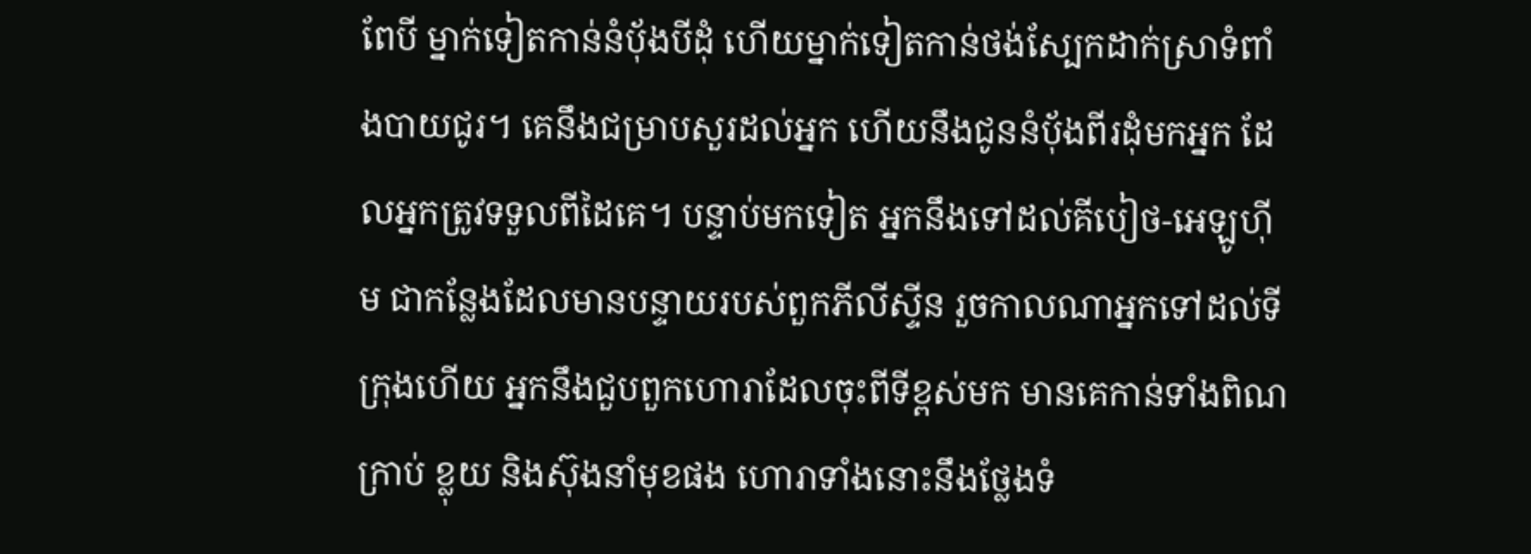ពែបី ម្នាក់ទៀតកាន់នំបុ័ងបីដុំ ហើយម្នាក់ទៀតកាន់ថង់ស្បែកដាក់ស្រាទំពាំងបាយជូរ។ គេនឹងជម្រាបសួរដល់អ្នក ហើយនឹងជូននំបុ័ងពីរដុំមកអ្នក ដែលអ្នកត្រូវទទួលពីដៃគេ។ បន្ទាប់មកទៀត អ្នកនឹងទៅដល់គីបៀថ-អេឡូហ៊ីម ជាកន្លែងដែលមានបន្ទាយរបស់ពួកភីលីស្ទីន រួចកាលណាអ្នកទៅដល់ទីក្រុងហើយ អ្នកនឹងជួបពួកហោរាដែលចុះពីទីខ្ពស់មក មានគេកាន់ទាំងពិណ ក្រាប់ ខ្លុយ និងស៊ុងនាំមុខផង ហោរាទាំងនោះនឹងថ្លែងទំ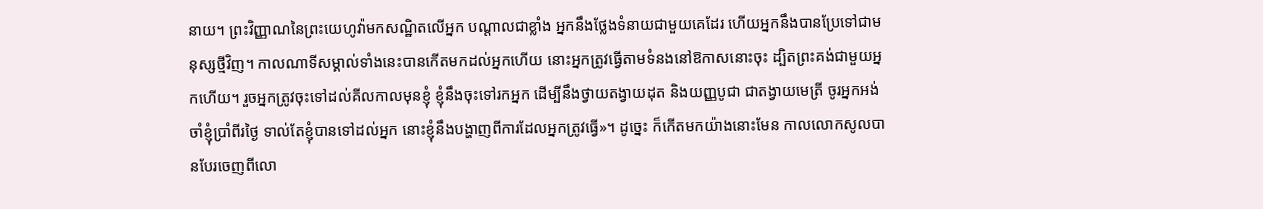នាយ។ ព្រះវិញ្ញាណនៃព្រះយេហូវ៉ាមកសណ្ឋិតលើអ្នក បណ្ដាលជាខ្លាំង អ្នកនឹងថ្លែងទំនាយជាមួយគេដែរ ហើយអ្នកនឹងបានប្រែទៅជាមនុស្សថ្មីវិញ។ កាលណាទីសម្គាល់ទាំងនេះបានកើតមកដល់អ្នកហើយ នោះអ្នកត្រូវធ្វើតាមទំនងនៅឱកាសនោះចុះ ដ្បិតព្រះគង់ជាមួយអ្នកហើយ។ រួចអ្នកត្រូវចុះទៅដល់គីលកាលមុនខ្ញុំ ខ្ញុំនឹងចុះទៅរកអ្នក ដើម្បីនឹងថ្វាយតង្វាយដុត និងយញ្ញបូជា ជាតង្វាយមេត្រី ចូរអ្នកអង់ចាំខ្ញុំប្រាំពីរថ្ងៃ ទាល់តែខ្ញុំបានទៅដល់អ្នក នោះខ្ញុំនឹងបង្ហាញពីការដែលអ្នកត្រូវធ្វើ»។ ដូច្នេះ ក៏កើតមកយ៉ាងនោះមែន កាលលោកសូលបានបែរចេញពីលោ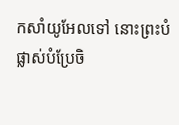កសាំយូអែលទៅ នោះព្រះបំផ្លាស់បំប្រែចិ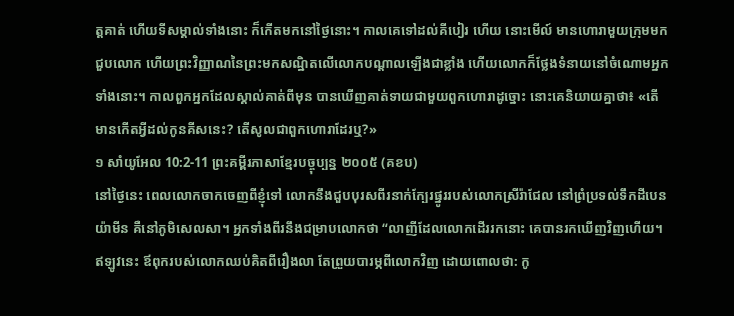ត្តគាត់ ហើយទីសម្គាល់ទាំងនោះ ក៏កើតមកនៅថ្ងៃនោះ។ កាលគេទៅដល់គីបៀរ ហើយ នោះមើល៍ មានហោរាមួយក្រុមមកជួបលោក ហើយព្រះវិញ្ញាណនៃព្រះមកសណ្ឋិតលើលោកបណ្ដាលឡើងជាខ្លាំង ហើយលោកក៏ថ្លែងទំនាយនៅចំណោមអ្នកទាំងនោះ។ កាលពួកអ្នកដែលស្គាល់គាត់ពីមុន បានឃើញគាត់ទាយជាមួយពួកហោរាដូច្នោះ នោះគេនិយាយគ្នាថា៖ «តើមានកើតអ្វីដល់កូនគីសនេះ? តើសូលជាពួកហោរាដែរឬ?»
១ សាំយូអែល 10:2-11 ព្រះគម្ពីរភាសាខ្មែរបច្ចុប្បន្ន ២០០៥ (គខប)
នៅថ្ងៃនេះ ពេលលោកចាកចេញពីខ្ញុំទៅ លោកនឹងជួបបុរសពីរនាក់ក្បែរផ្នូររបស់លោកស្រីរ៉ាជែល នៅព្រំប្រទល់ទឹកដីបេនយ៉ាមីន គឺនៅភូមិសេលសា។ អ្នកទាំងពីរនឹងជម្រាបលោកថា “លាញីដែលលោកដើររកនោះ គេបានរកឃើញវិញហើយ។ ឥឡូវនេះ ឪពុករបស់លោកឈប់គិតពីរឿងលា តែព្រួយបារម្ភពីលោកវិញ ដោយពោលថា: កូ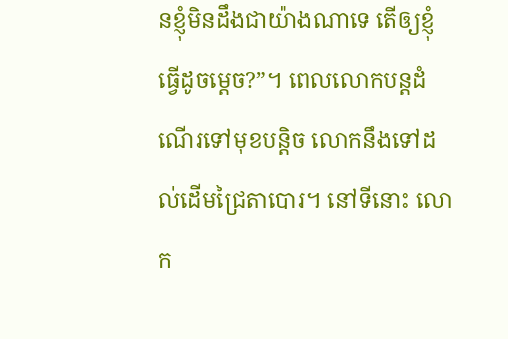នខ្ញុំមិនដឹងជាយ៉ាងណាទេ តើឲ្យខ្ញុំធ្វើដូចម្ដេច?”។ ពេលលោកបន្តដំណើរទៅមុខបន្តិច លោកនឹងទៅដល់ដើមជ្រៃតាបោរ។ នៅទីនោះ លោក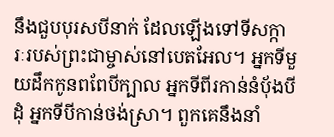នឹងជួបបុរសបីនាក់ ដែលឡើងទៅទីសក្ការៈរបស់ព្រះជាម្ចាស់នៅបេតអែល។ អ្នកទីមួយដឹកកូនពពែបីក្បាល អ្នកទីពីរកាន់នំប៉័ងបីដុំ អ្នកទីបីកាន់ថង់ស្រា។ ពួកគេនឹងនាំ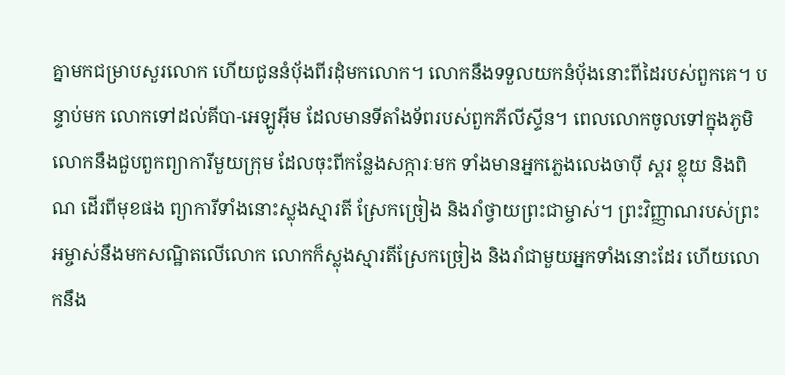គ្នាមកជម្រាបសួរលោក ហើយជូននំប៉័ងពីរដុំមកលោក។ លោកនឹងទទួលយកនំប៉័ងនោះពីដៃរបស់ពួកគេ។ បន្ទាប់មក លោកទៅដល់គីបា-អេឡូអ៊ីម ដែលមានទីតាំងទ័ពរបស់ពួកភីលីស្ទីន។ ពេលលោកចូលទៅក្នុងភូមិ លោកនឹងជួបពួកព្យាការីមួយក្រុម ដែលចុះពីកន្លែងសក្ការៈមក ទាំងមានអ្នកភ្លេងលេងចាប៉ី ស្គរ ខ្លុយ និងពិណ ដើរពីមុខផង ព្យាការីទាំងនោះស្លុងស្មារតី ស្រែកច្រៀង និងរាំថ្វាយព្រះជាម្ចាស់។ ព្រះវិញ្ញាណរបស់ព្រះអម្ចាស់នឹងមកសណ្ឋិតលើលោក លោកក៏ស្លុងស្មារតីស្រែកច្រៀង និងរាំជាមួយអ្នកទាំងនោះដែរ ហើយលោកនឹង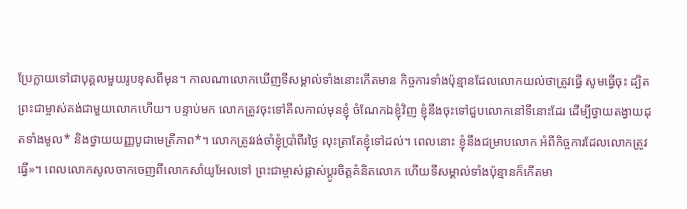ប្រែក្លាយទៅជាបុគ្គលមួយរូបខុសពីមុន។ កាលណាលោកឃើញទីសម្គាល់ទាំងនោះកើតមាន កិច្ចការទាំងប៉ុន្មានដែលលោកយល់ថាត្រូវធ្វើ សូមធ្វើចុះ ដ្បិតព្រះជាម្ចាស់គង់ជាមួយលោកហើយ។ បន្ទាប់មក លោកត្រូវចុះទៅគីលកាល់មុនខ្ញុំ ចំណែកឯខ្ញុំវិញ ខ្ញុំនឹងចុះទៅជួបលោកនៅទីនោះដែរ ដើម្បីថ្វាយតង្វាយដុតទាំងមូល* និងថ្វាយយញ្ញបូជាមេត្រីភាព*។ លោកត្រូវរង់ចាំខ្ញុំប្រាំពីរថ្ងៃ លុះត្រាតែខ្ញុំទៅដល់។ ពេលនោះ ខ្ញុំនឹងជម្រាបលោក អំពីកិច្ចការដែលលោកត្រូវធ្វើ»។ ពេលលោកសូលចាកចេញពីលោកសាំយូអែលទៅ ព្រះជាម្ចាស់ផ្លាស់ប្ដូរចិត្តគំនិតលោក ហើយទីសម្គាល់ទាំងប៉ុន្មានក៏កើតមា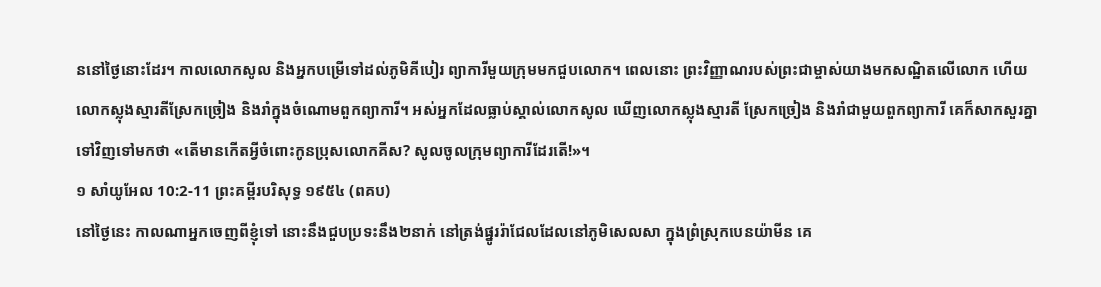ននៅថ្ងៃនោះដែរ។ កាលលោកសូល និងអ្នកបម្រើទៅដល់ភូមិគីបៀរ ព្យាការីមួយក្រុមមកជួបលោក។ ពេលនោះ ព្រះវិញ្ញាណរបស់ព្រះជាម្ចាស់យាងមកសណ្ឋិតលើលោក ហើយលោកស្លុងស្មារតីស្រែកច្រៀង និងរាំក្នុងចំណោមពួកព្យាការី។ អស់អ្នកដែលធ្លាប់ស្គាល់លោកសូល ឃើញលោកស្លុងស្មារតី ស្រែកច្រៀង និងរាំជាមួយពួកព្យាការី គេក៏សាកសួរគ្នាទៅវិញទៅមកថា «តើមានកើតអ្វីចំពោះកូនប្រុសលោកគីស? សូលចូលក្រុមព្យាការីដែរតើ!»។
១ សាំយូអែល 10:2-11 ព្រះគម្ពីរបរិសុទ្ធ ១៩៥៤ (ពគប)
នៅថ្ងៃនេះ កាលណាអ្នកចេញពីខ្ញុំទៅ នោះនឹងជួបប្រទះនឹង២នាក់ នៅត្រង់ផ្នូររ៉ាជែលដែលនៅភូមិសេលសា ក្នុងព្រំស្រុកបេនយ៉ាមីន គេ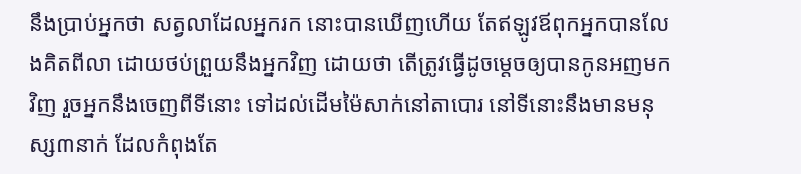នឹងប្រាប់អ្នកថា សត្វលាដែលអ្នករក នោះបានឃើញហើយ តែឥឡូវឪពុកអ្នកបានលែងគិតពីលា ដោយថប់ព្រួយនឹងអ្នកវិញ ដោយថា តើត្រូវធ្វើដូចម្តេចឲ្យបានកូនអញមកវិញ រួចអ្នកនឹងចេញពីទីនោះ ទៅដល់ដើមម៉ៃសាក់នៅតាបោរ នៅទីនោះនឹងមានមនុស្ស៣នាក់ ដែលកំពុងតែ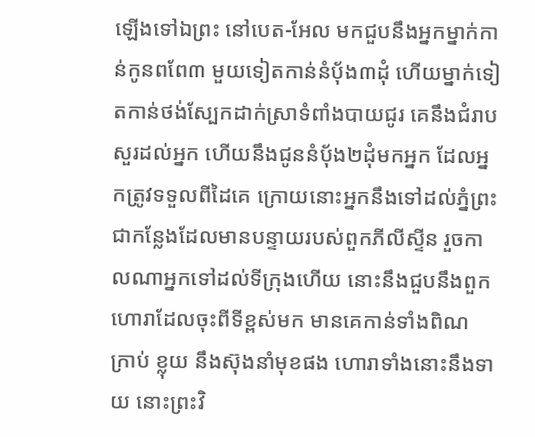ឡើងទៅឯព្រះ នៅបេត-អែល មកជួបនឹងអ្នកម្នាក់កាន់កូនពពែ៣ មួយទៀតកាន់នំបុ័ង៣ដុំ ហើយម្នាក់ទៀតកាន់ថង់ស្បែកដាក់ស្រាទំពាំងបាយជូរ គេនឹងជំរាបសួរដល់អ្នក ហើយនឹងជូននំបុ័ង២ដុំមកអ្នក ដែលអ្នកត្រូវទទួលពីដៃគេ ក្រោយនោះអ្នកនឹងទៅដល់ភ្នំព្រះ ជាកន្លែងដែលមានបន្ទាយរបស់ពួកភីលីស្ទីន រួចកាលណាអ្នកទៅដល់ទីក្រុងហើយ នោះនឹងជួបនឹងពួកហោរាដែលចុះពីទីខ្ពស់មក មានគេកាន់ទាំងពិណ ក្រាប់ ខ្លុយ នឹងស៊ុងនាំមុខផង ហោរាទាំងនោះនឹងទាយ នោះព្រះវិ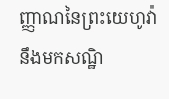ញ្ញាណនៃព្រះយេហូវ៉ានឹងមកសណ្ឋិ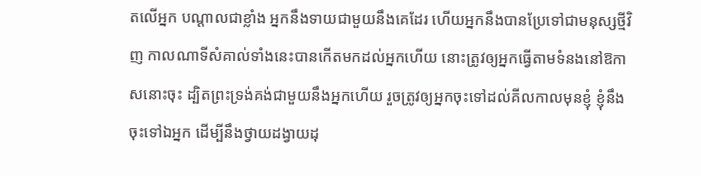តលើអ្នក បណ្តាលជាខ្លាំង អ្នកនឹងទាយជាមួយនឹងគេដែរ ហើយអ្នកនឹងបានប្រែទៅជាមនុស្សថ្មីវិញ កាលណាទីសំគាល់ទាំងនេះបានកើតមកដល់អ្នកហើយ នោះត្រូវឲ្យអ្នកធ្វើតាមទំនងនៅឱកាសនោះចុះ ដ្បិតព្រះទ្រង់គង់ជាមួយនឹងអ្នកហើយ រួចត្រូវឲ្យអ្នកចុះទៅដល់គីលកាលមុនខ្ញុំ ខ្ញុំនឹងចុះទៅឯអ្នក ដើម្បីនឹងថ្វាយដង្វាយដុ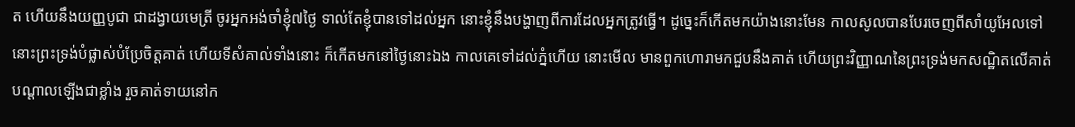ត ហើយនឹងយញ្ញបូជា ជាដង្វាយមេត្រី ចូរអ្នកអង់ចាំខ្ញុំ៧ថ្ងៃ ទាល់តែខ្ញុំបានទៅដល់អ្នក នោះខ្ញុំនឹងបង្ហាញពីការដែលអ្នកត្រូវធ្វើ។ ដូច្នេះក៏កើតមកយ៉ាងនោះមែន កាលសូលបានបែរចេញពីសាំយូអែលទៅ នោះព្រះទ្រង់បំផ្លាស់បំប្រែចិត្តគាត់ ហើយទីសំគាល់ទាំងនោះ ក៏កើតមកនៅថ្ងៃនោះឯង កាលគេទៅដល់ភ្នំហើយ នោះមើល មានពួកហោរាមកជួបនឹងគាត់ ហើយព្រះវិញ្ញាណនៃព្រះទ្រង់មកសណ្ឋិតលើគាត់បណ្តាលឡើងជាខ្លាំង រួចគាត់ទាយនៅក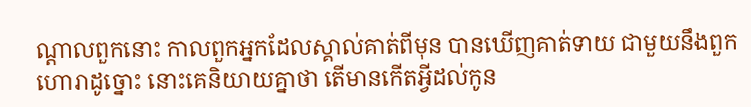ណ្តាលពួកនោះ កាលពួកអ្នកដែលស្គាល់គាត់ពីមុន បានឃើញគាត់ទាយ ជាមួយនឹងពួកហោរាដូច្នោះ នោះគេនិយាយគ្នាថា តើមានកើតអ្វីដល់កូន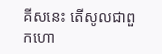គីសនេះ តើសូលជាពួកហោ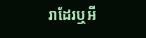រាដែរឬអី